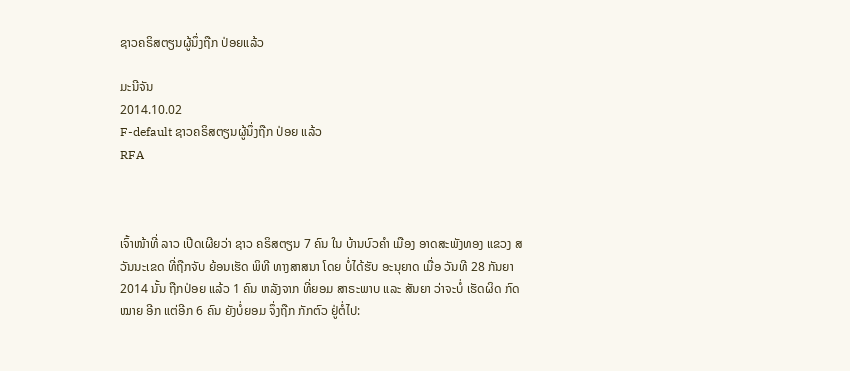ຊາວຄຣິສຕຽນຜູ້ນຶ່ງຖືກ ປ່ອຍແລ້ວ

ມະນີຈັນ
2014.10.02
F-default ຊາວຄຣິສຕຽນຜູ້ນຶ່ງຖືກ ປ່ອຍ ແລ້ວ
RFA



ເຈົ້າໜ້າທີ່ ລາວ ເປີດເຜີຍວ່າ ຊາວ ຄຣິສຕຽນ 7 ຄົນ ໃນ ບ້ານບົວຄຳ ເມືອງ ອາດສະພັງທອງ ແຂວງ ສວັນນະເຂດ ທີ່ຖືກຈັບ ຍ້ອນເຮັດ ພິທີ ທາງສາສນາ ໂດຍ ບໍ່ໄດ້ຮັບ ອະນຸຍາດ ເມື່ອ ວັນທີ 28 ກັນຍາ 2014 ນັ້ນ ຖືກປ່ອຍ ແລ້ວ 1 ຄົນ ຫລັງຈາກ ທີ່ຍອມ ສາຣະພາບ ແລະ ສັນຍາ ວ່າຈະບໍ່ ເຮັດຜິດ ກົດໝາຍ ອີກ ແຕ່ອີກ 6 ຄົນ ຍັງບໍ່ຍອມ ຈຶ່ງຖືກ ກັກຕົວ ຢູ່ຕໍ່ໄປ: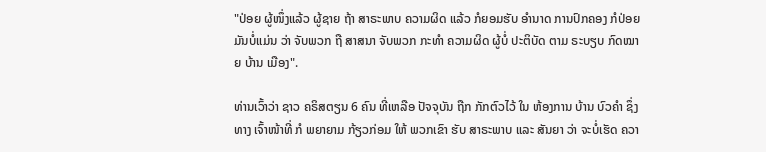"ປ່ອຍ ຜູ້ໜຶ່ງແລ້ວ ຜູ້ຊາຍ ຖ້າ ສາຣະພາບ ຄວາມຜິດ ແລ້ວ ກໍຍອມຮັບ ອຳນາດ ການປົກຄອງ ກໍປ່ອຍ ມັນບໍ່ແມ່ນ ວ່າ ຈັບພວກ ຖື ສາສນາ ຈັບພວກ ກະທຳ ຄວາມຜິດ ຜູ້ບໍ່ ປະຕິບັດ ຕາມ ຣະບຽບ ກົດໝາຍ ບ້ານ ເມືອງ".

ທ່ານເວົ້າວ່າ ຊາວ ຄຣິສຕຽນ 6 ຄົນ ທີ່ເຫລືອ ປັຈຈຸບັນ ຖືກ ກັກຕົວໄວ້ ໃນ ຫ້ອງການ ບ້ານ ບົວຄຳ ຊຶ່ງ ທາງ ເຈົ້າໜ້າທີ່ ກໍ ພຍາຍາມ ກ້ຽວກ່ອມ ໃຫ້ ພວກເຂົາ ຮັບ ສາຣະພາບ ແລະ ສັນຍາ ວ່າ ຈະບໍ່ເຮັດ ຄວາ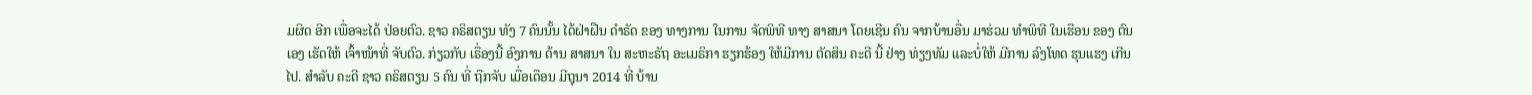ມຜິດ ອີກ ເພື່ອຈະໄດ້ ປ່ອຍຕົວ. ຊາວ ຄຣິສຕຽນ ທັງ 7 ຄົນນັ້ນ ໄດ້ຝ່າຝືນ ດຳຣັດ ຂອງ ທາງການ ໃນການ ຈັດພິທີ ທາງ ສາສນາ ໂດຍເຊີນ ຄົນ ຈາກບ້ານອື່ນ ມາຮ່ວມ ທຳພິທີ ໃນເຮືອນ ຂອງ ຕົນເອງ ເຮັດໃຫ້ ເຈົ້າໜ້າທີ່ ຈັບຕົວ. ກ່ຽວກັບ ເຣື່ອງນີ້ ອົງການ ດ້ານ ສາສນາ ໃນ ສະຫະຣັຖ ອະເມຣິກາ ຮຽກຮ້ອງ ໃຫ້ມີການ ຕັດສິນ ຄະດີ ນີ້ ຢ່າງ ທ່ຽງທັມ ແລະບໍ່ໃຫ້ ມີການ ລົງໂທດ ຮຸນແຮງ ເກີນໄປ. ສຳລັບ ຄະດີ ຊາວ ຄຣິສຕຽນ 5 ຄົນ ທີ່ ຖືກຈັບ ເມື່ອເດືອນ ມີຖຸນາ 2014 ທີ່ ບ້ານ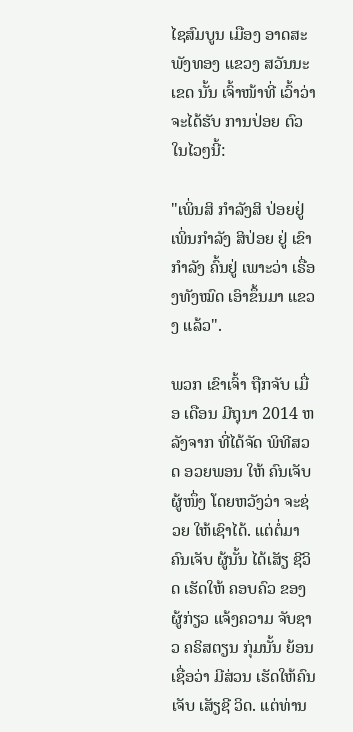ໄຊສົມບູນ ເມືອງ ອາດສະພັງທອງ ແຂວງ ສວັນນະເຂດ ນັ້ນ ເຈົ້າໜ້າທີ່ ເວົ້າວ່າ ຈະໄດ້ຮັບ ການປ່ອຍ ຕົວ ໃນໄວໆນີ້:

"ເພິ່ນສິ ກຳລັງສິ ປ່ອຍຢູ່ ເພິ່ນກຳລັງ ສິປ່ອຍ ຢູ່ ເຂົາກຳລັງ ຄົ້ນຢູ່ ເພາະວ່າ ເຣື່ອງທັງໝົດ ເອົາຂຶ້ນມາ ແຂວງ ແລ້ວ".

ພວກ ເຂົາເຈົ້າ ຖືກຈັບ ເມື່ອ ເດືອນ ມີຖຸນາ 2014 ຫລັງຈາກ ທີ່ໄດ້ຈັດ ພິທີສວດ ອວຍພອນ ໃຫ້ ຄົນເຈັບ ຜູ້ໜຶ່ງ ໂດຍຫວັງວ່າ ຈະຊ່ວຍ ໃຫ້ເຊົາໄດ້. ແຕ່ຕໍ່ມາ ຄົນເຈັບ ຜູ້ນັ້ນ ໄດ້ເສັຽ ຊີວິດ ເຮັດໃຫ້ ຄອບຄົວ ຂອງ ຜູ້ກ່ຽວ ແຈ້ງຄວາມ ຈັບຊາວ ຄຣິສຕຽນ ກຸ່ມນັ້ນ ຍ້ອນ ເຊື່ອວ່າ ມີສ່ວນ ເຮັດໃຫ້ຄົນ ເຈັບ ເສັຽຊີ ວິດ. ແຕ່ທ່ານ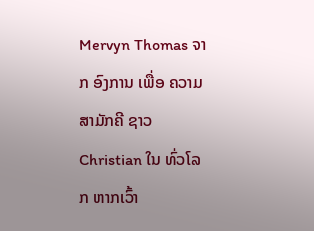Mervyn Thomas ຈາກ ອົງການ ເພື່ອ ຄວາມ ສາມັກຄີ ຊາວ Christian ໃນ ທົ່ວໂລກ ຫາກເວົ້າ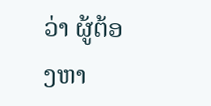ວ່າ ຜູ້ຕ້ອງຫາ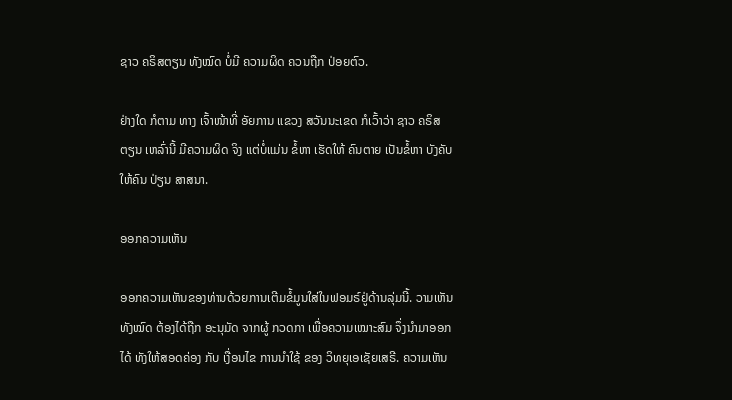ຊາວ ຄຣິສຕຽນ ທັງໝົດ ບໍ່ມີ ຄວາມຜິດ ຄວນຖືກ ປ່ອຍຕົວ.

ຢ່າງໃດ ກໍຕາມ ທາງ ເຈົ້າໜ້າທີ່ ອັຍການ ແຂວງ ສວັນນະເຂດ ກໍເວົ້າວ່າ ຊາວ ຄຣິສຕຽນ ເຫລົ່ານີ້ ມີຄວາມຜິດ ຈິງ ແຕ່ບໍ່ແມ່ນ ຂໍ້ຫາ ເຮັດໃຫ້ ຄົນຕາຍ ເປັນຂໍ້ຫາ ບັງຄັບ ໃຫ້ຄົນ ປ່ຽນ ສາສນາ.

ອອກຄວາມເຫັນ

ອອກຄວາມເຫັນຂອງທ່ານດ້ວຍການເຕີມຂໍ້ມູນໃສ່ໃນຟອມຣ໌ຢູ່ດ້ານລຸ່ມນີ້. ວາມເຫັນທັງໝົດ ຕ້ອງໄດ້ຖືກ ອະນຸມັດ ຈາກຜູ້ ກວດກາ ເພື່ອຄວາມເໝາະສົມ ຈຶ່ງນໍາມາອອກໄດ້ ທັງໃຫ້ສອດຄ່ອງ ກັບ ເງື່ອນໄຂ ການນຳໃຊ້ ຂອງ ວິທຍຸເອເຊັຍເສຣີ. ຄວາມເຫັນ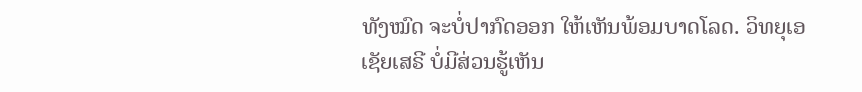ທັງໝົດ ຈະບໍ່ປາກົດອອກ ໃຫ້ເຫັນພ້ອມບາດໂລດ. ວິທຍຸເອເຊັຍເສຣີ ບໍ່ມີສ່ວນຮູ້ເຫັນ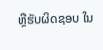ຫຼືຮັບຜິດຊອບ ໃນ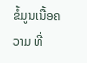ຂໍ້ມູນເນື້ອຄວາມ ທີ່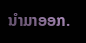ນໍາມາອອກ.